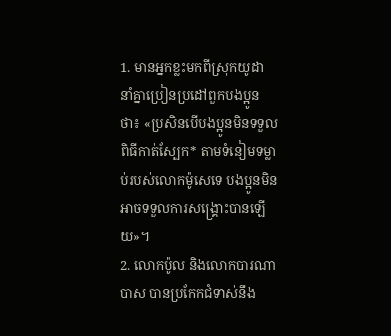1. មានអ្នកខ្លះមកពីស្រុកយូដា នាំគ្នាប្រៀនប្រដៅពួកបងប្អូនថា៖ «ប្រសិនបើបងប្អូនមិនទទួលពិធីកាត់ស្បែក* តាមទំនៀមទម្លាប់របស់លោកម៉ូសេទេ បងប្អូនមិនអាចទទួលការសង្គ្រោះបានឡើយ»។
2. លោកប៉ូល និងលោកបារណាបាស បានប្រកែកជំទាស់នឹង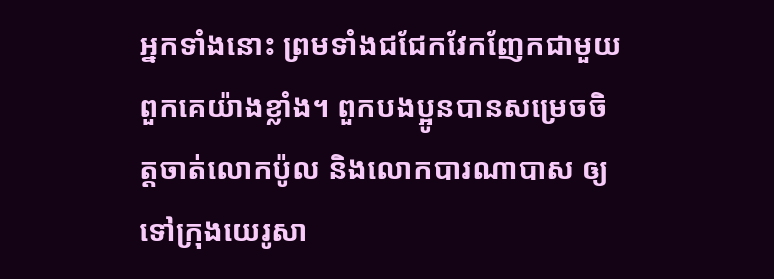អ្នកទាំងនោះ ព្រមទាំងជជែកវែកញែកជាមួយពួកគេយ៉ាងខ្លាំង។ ពួកបងប្អូនបានសម្រេចចិត្តចាត់លោកប៉ូល និងលោកបារណាបាស ឲ្យទៅក្រុងយេរូសា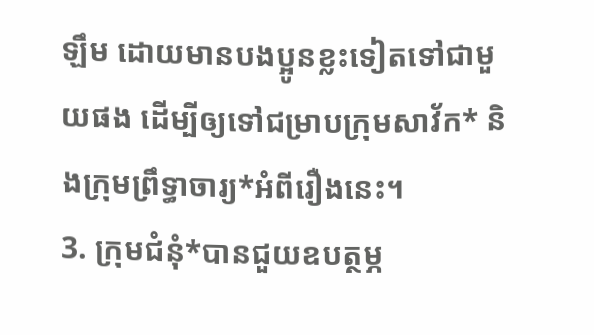ឡឹម ដោយមានបងប្អូនខ្លះទៀតទៅជាមួយផង ដើម្បីឲ្យទៅជម្រាបក្រុមសាវ័ក* និងក្រុមព្រឹទ្ធាចារ្យ*អំពីរឿងនេះ។
3. ក្រុមជំនុំ*បានជួយឧបត្ថម្ភ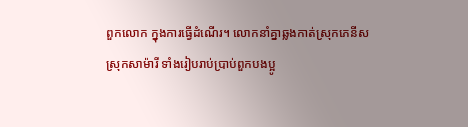ពួកលោក ក្នុងការធ្វើដំណើរ។ លោកនាំគ្នាឆ្លងកាត់ស្រុកភេនីស ស្រុកសាម៉ារី ទាំងរៀបរាប់ប្រាប់ពួកបងប្អូ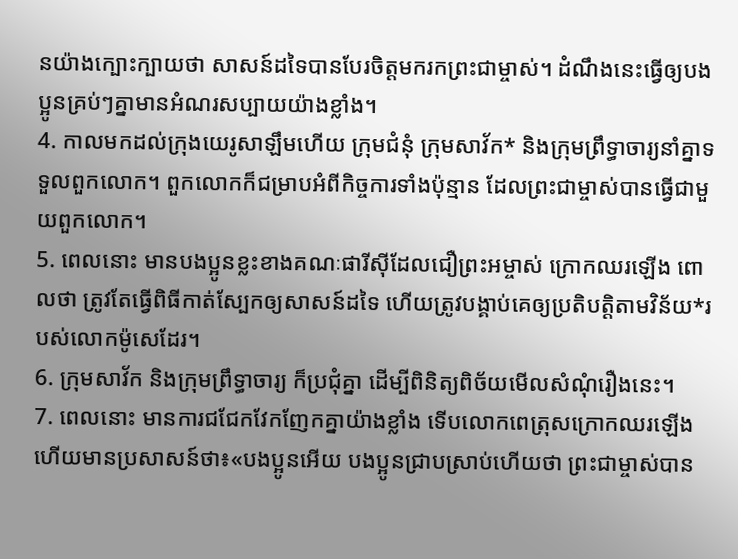នយ៉ាងក្បោះក្បាយថា សាសន៍ដទៃបានបែរចិត្តមករកព្រះជាម្ចាស់។ ដំណឹងនេះធ្វើឲ្យបងប្អូនគ្រប់ៗគ្នាមានអំណរសប្បាយយ៉ាងខ្លាំង។
4. កាលមកដល់ក្រុងយេរូសាឡឹមហើយ ក្រុមជំនុំ ក្រុមសាវ័ក* និងក្រុមព្រឹទ្ធាចារ្យនាំគ្នាទទួលពួកលោក។ ពួកលោកក៏ជម្រាបអំពីកិច្ចការទាំងប៉ុន្មាន ដែលព្រះជាម្ចាស់បានធ្វើជាមួយពួកលោក។
5. ពេលនោះ មានបងប្អូនខ្លះខាងគណៈផារីស៊ីដែលជឿព្រះអម្ចាស់ ក្រោកឈរឡើង ពោលថា ត្រូវតែធ្វើពិធីកាត់ស្បែកឲ្យសាសន៍ដទៃ ហើយត្រូវបង្គាប់គេឲ្យប្រតិបត្តិតាមវិន័យ*របស់លោកម៉ូសេដែរ។
6. ក្រុមសាវ័ក និងក្រុមព្រឹទ្ធាចារ្យ ក៏ប្រជុំគ្នា ដើម្បីពិនិត្យពិច័យមើលសំណុំរឿងនេះ។
7. ពេលនោះ មានការជជែកវែកញែកគ្នាយ៉ាងខ្លាំង ទើបលោកពេត្រុសក្រោកឈរឡើង ហើយមានប្រសាសន៍ថា៖«បងប្អូនអើយ បងប្អូនជ្រាបស្រាប់ហើយថា ព្រះជាម្ចាស់បាន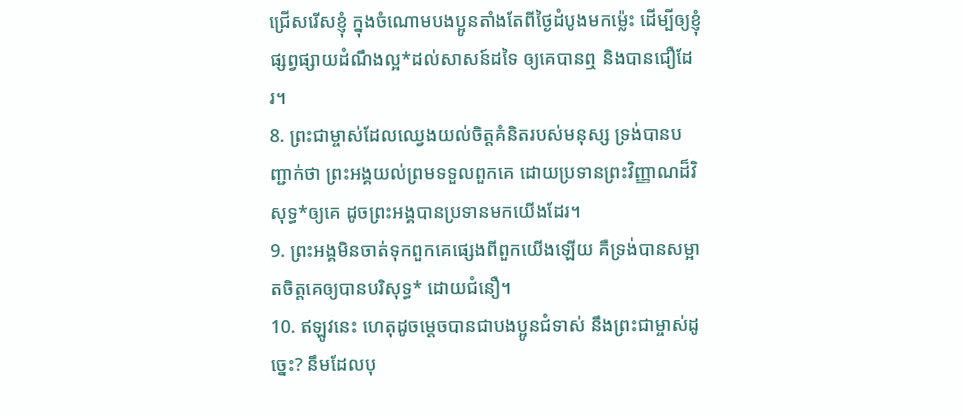ជ្រើសរើសខ្ញុំ ក្នុងចំណោមបងប្អូនតាំងតែពីថ្ងៃដំបូងមកម៉្លេះ ដើម្បីឲ្យខ្ញុំផ្សព្វផ្សាយដំណឹងល្អ*ដល់សាសន៍ដទៃ ឲ្យគេបានឮ និងបានជឿដែរ។
8. ព្រះជាម្ចាស់ដែលឈ្វេងយល់ចិត្តគំនិតរបស់មនុស្ស ទ្រង់បានបញ្ជាក់ថា ព្រះអង្គយល់ព្រមទទួលពួកគេ ដោយប្រទានព្រះវិញ្ញាណដ៏វិសុទ្ធ*ឲ្យគេ ដូចព្រះអង្គបានប្រទានមកយើងដែរ។
9. ព្រះអង្គមិនចាត់ទុកពួកគេផ្សេងពីពួកយើងឡើយ គឺទ្រង់បានសម្អាតចិត្តគេឲ្យបានបរិសុទ្ធ* ដោយជំនឿ។
10. ឥឡូវនេះ ហេតុដូចម្ដេចបានជាបងប្អូនជំទាស់ នឹងព្រះជាម្ចាស់ដូច្នេះ? នឹមដែលបុ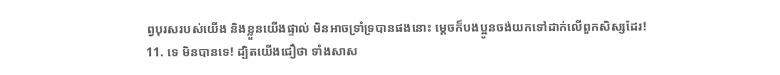ព្វបុរសរបស់យើង និងខ្លួនយើងផ្ទាល់ មិនអាចទ្រាំទ្របានផងនោះ ម្ដេចក៏បងប្អូនចង់យកទៅដាក់លើពួកសិស្សដែរ!
11. ទេ មិនបានទេ! ដ្បិតយើងជឿថា ទាំងសាស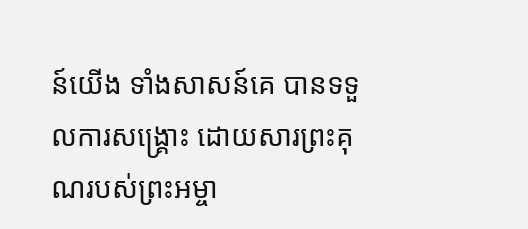ន៍យើង ទាំងសាសន៍គេ បានទទួលការសង្គ្រោះ ដោយសារព្រះគុណរបស់ព្រះអម្ចា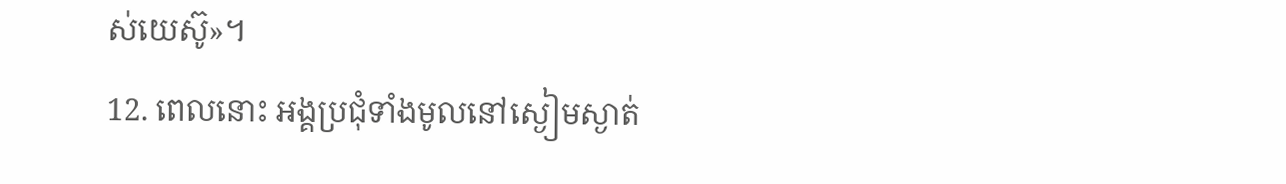ស់យេស៊ូ»។
12. ពេលនោះ អង្គប្រជុំទាំងមូលនៅស្ងៀមស្ងាត់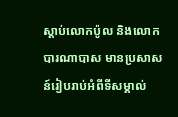ស្ដាប់លោកប៉ូល និងលោកបារណាបាស មានប្រសាសន៍រៀបរាប់អំពីទីសម្គាល់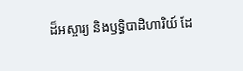ដ៏អស្ចារ្យ និងឫទ្ធិបាដិហារិយ៍ ដែ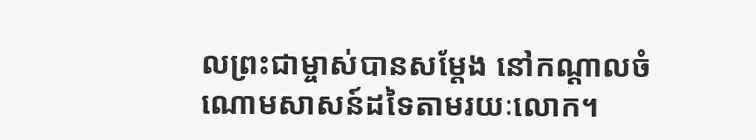លព្រះជាម្ចាស់បានសម្តែង នៅកណ្ដាលចំណោមសាសន៍ដទៃតាមរយៈលោក។